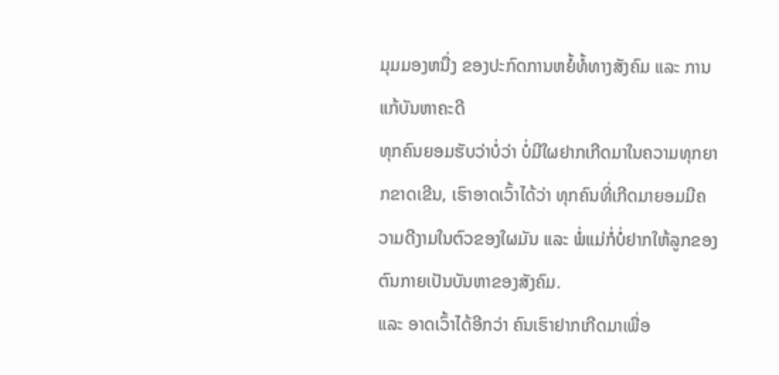ມຸມມອງຫນື່ງ ຂອງປະກົດການຫຍໍ້ທໍ້ທາງສັງຄົມ ແລະ ການແກ້ບັນຫາຄະດີ
ທຸກຄົນຍອມຮັບວ່າບໍ່ວ່າ ບໍ່ມີໃຜຢາກເກີດມາໃນຄວາມທຸກຍາກຂາດເຂີນ, ເຮົາອາດເວົ້າໄດ້ວ່າ ທຸກຄົນທີ່ເກີດມາຍອມມີຄວາມດີງາມໃນຕົວຂອງໃຜມັນ ແລະ ພໍ່ແມ່ກໍ່ບໍ່ຢາກໃຫ້ລູກຂອງຕົນກາຍເປັນບັນຫາຂອງສັງຄົມ.
ແລະ ອາດເວົ້າໄດ້ອີກວ່າ ຄົນເຮົາຢາກເກີດມາເພື່ອ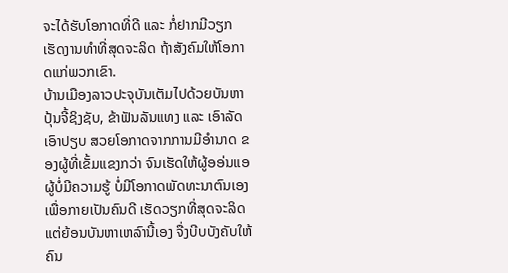ຈະໄດ້ຮັບໂອກາດທີ່ດີ ແລະ ກໍ່ຢາກມີວຽກເຮັດງານທໍາທີ່ສຸດຈະລິດ ຖ້າສັງຄົມໃຫ້ໂອກາດແກ່ພວກເຂົາ.
ບ້ານເມືອງລາວປະຈຸບັນເຕັມໄປດ້ວຍບັນຫາປຸ້ນຈີ້ຊິງຊັບ, ຂ້າຟັນລັນແທງ ແລະ ເອົາລັດເອົາປຽບ ສວຍໂອກາດຈາກການມີອໍານາດ ຂອງຜູ້ທີ່ເຂັ້ມແຂງກວ່າ ຈົນເຮັດໃຫ້ຜູ້ອອ່ນແອ ຜູ້ບໍ່ມີຄວາມຮູ້ ບໍ່ມີໂອກາດພັດທະນາຕົນເອງ ເພື່ອກາຍເປັນຄົນດີ ເຮັດວຽກທີ່ສຸດຈະລິດ ແຕ່ຍ້ອນບັນຫາເຫລົານີ້ເອງ ຈື່ງບີບບັງຄັບໃຫ້ຄົນ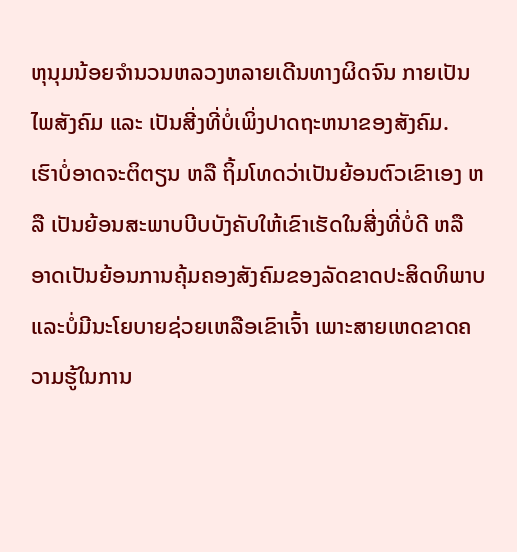ຫຸນຸມນ້ອຍຈໍານວນຫລວງຫລາຍເດີນທາງຜິດຈົນ ກາຍເປັນໄພສັງຄົມ ແລະ ເປັນສີ່ງທີ່ບໍ່ເພິ່ງປາດຖະຫນາຂອງສັງຄົມ.
ເຮົາບໍ່ອາດຈະຕິຕຽນ ຫລື ຖິ້ມໂທດວ່າເປັນຍ້ອນຕົວເຂົາເອງ ຫລື ເປັນຍ້ອນສະພາບບີບບັງຄັບໃຫ້ເຂົາເຮັດໃນສີ່ງທີ່ບໍ່ດີ ຫລື ອາດເປັນຍ້ອນການຄຸ້ມຄອງສັງຄົມຂອງລັດຂາດປະສິດທິພາບແລະບໍ່ມີນະໂຍບາຍຊ່ວຍເຫລືອເຂົາເຈົ້າ ເພາະສາຍເຫດຂາດຄວາມຮູ້ໃນການ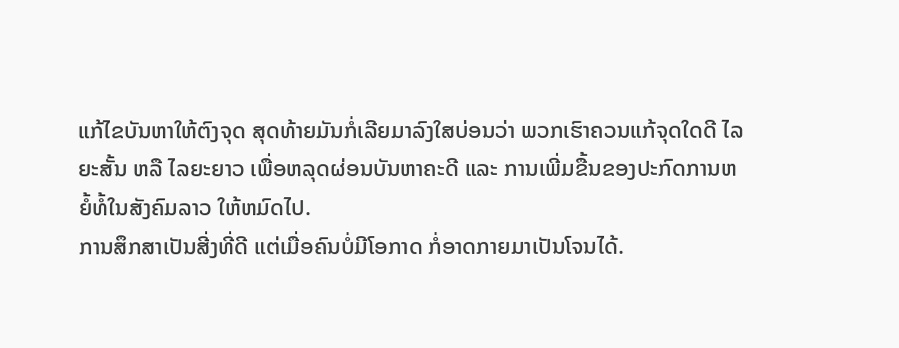ແກ້ໄຂບັນຫາໃຫ້ຕົງຈຸດ ສຸດທ້າຍມັນກໍ່ເລີຍມາລົງໃສບ່ອນວ່າ ພວກເຮົາຄວນແກ້ຈຸດໃດດີ ໄລຍະສັ້ນ ຫລື ໄລຍະຍາວ ເພື່ອຫລຸດຜ່ອນບັນຫາຄະດີ ແລະ ການເພີ່ມຂື້ນຂອງປະກົດການຫຍໍ້ທໍ້ໃນສັງຄົມລາວ ໃຫ້ຫມົດໄປ.
ການສຶກສາເປັນສີ່ງທີ່ດີ ແຕ່ເມື່ອຄົນບໍ່ມີໂອກາດ ກໍ່ອາດກາຍມາເປັນໂຈນໄດ້.